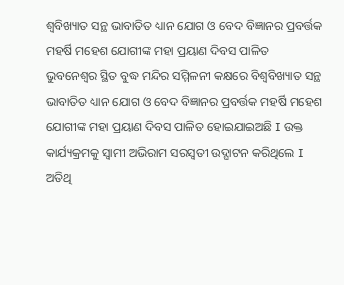ଶ୍ୱବିଖ୍ୟାତ ସନ୍ଥ ଭାବାତିତ ଧ୍ୟାନ ଯୋଗ ଓ ବେଦ ବିଜ୍ଞାନର ପ୍ରବର୍ତ୍ତକ ମହର୍ଷି ମହେଶ ଯୋଗୀଙ୍କ ମହା ପ୍ରୟାଣ ଦିବସ ପାଳିତ
ଭୁବନେଶ୍ୱର ସ୍ଥିତ ବୁଦ୍ଧ ମନ୍ଦିର ସମ୍ମିଳନୀ କକ୍ଷରେ ବିଶ୍ୱବିଖ୍ୟାତ ସନ୍ଥ ଭାବାତିତ ଧ୍ୟାନ ଯୋଗ ଓ ବେଦ ବିଜ୍ଞାନର ପ୍ରବର୍ତ୍ତକ ମହର୍ଷି ମହେଶ ଯୋଗୀଙ୍କ ମହା ପ୍ରୟାଣ ଦିବସ ପାଳିତ ହୋଇଯାଇଅଛି I ଉକ୍ତ କାର୍ଯ୍ୟକ୍ରମକୁ ସ୍ୱାମୀ ଅଭିରାମ ସରସ୍ୱତୀ ଉଦ୍ଘାଟନ କରିଥିଲେ I ଅତିଥି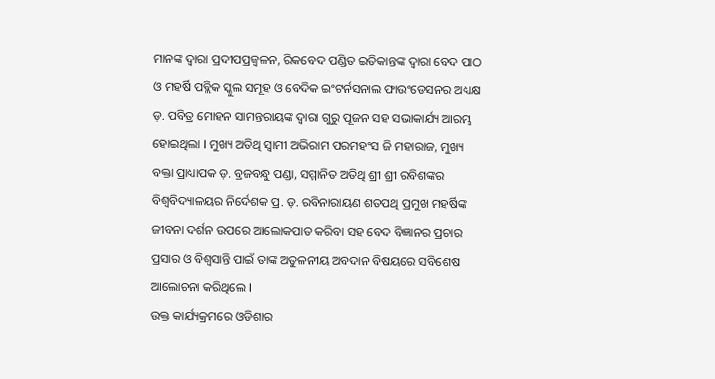ମାନଙ୍କ ଦ୍ୱାରା ପ୍ରଦୀପପ୍ରଜ୍ୱଳନ, ରିକବେଦ ପଣ୍ଡିତ ଇତିକାନ୍ତଙ୍କ ଦ୍ୱାରା ବେଦ ପାଠ ଓ ମହର୍ଷି ପବ୍ଲିକ ସ୍କୁଲ ସମୂହ ଓ ବେଦିକ ଇଂଟର୍ନସନାଲ ଫାଉଂଡେସନର ଅଧ୍ୟକ୍ଷ ଡ଼. ପବିତ୍ର ମୋହନ ସାମନ୍ତରାୟଙ୍କ ଦ୍ୱାରା ଗୁରୁ ପୂଜନ ସହ ସଭାକାର୍ଯ୍ୟ ଆରମ୍ଭ ହୋଇଥିଲା I ମୁଖ୍ୟ ଅତିଥି ସ୍ୱାମୀ ଅଭିରାମ ପରମହଂସ ଜି ମହାରାଜ, ମୁଖ୍ୟ ବକ୍ତା ପ୍ରାଧ୍ୟାପକ ଡ଼. ବ୍ରଜବନ୍ଧୁ ପଣ୍ଡା, ସମ୍ମାନିତ ଅତିଥି ଶ୍ରୀ ଶ୍ରୀ ରବିଶଙ୍କର ବିଶ୍ୱବିଦ୍ୟାଳୟର ନିର୍ଦେଶକ ପ୍ର. ଡ଼. ରବିନାରାୟଣ ଶତପଥି ପ୍ରମୁଖ ମହର୍ଷିଙ୍କ ଜୀବନା ଦର୍ଶନ ଉପରେ ଆଲୋକପାତ କରିବା ସହ ବେଦ ବିଜ୍ଞାନର ପ୍ରଚାର ପ୍ରସାର ଓ ବିଶ୍ବସାନ୍ତି ପାଇଁ ତାଙ୍କ ଅତୁଳନୀୟ ଅବଦାନ ବିଷୟରେ ସବିଶେଷ ଆଲୋଚନା କରିଥିଲେ I
ଉକ୍ତ କାର୍ଯ୍ୟକ୍ରମରେ ଓଡିଶାର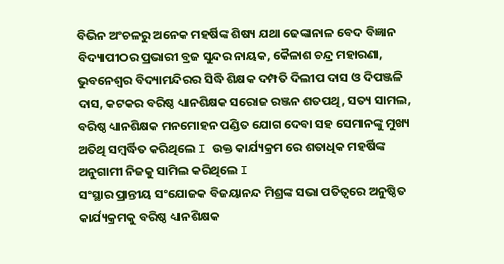ବିଭିନ ଅଂଚଳରୁ ଅନେକ ମହର୍ଷିଙ୍କ ଶିଷ୍ୟ ଯଥା ଢେଙ୍କାନାଳ ବେଦ ବିଜ୍ଞାନ ବିଦ୍ୟାପୀଠର ପ୍ରଭାରୀ ବ୍ରଜ ସୁନ୍ଦର ନାୟକ, କୈଳାଶ ଚନ୍ଦ୍ର ମହାରଣା, ଭୁବନେଶ୍ୱର ବିଦ୍ୟାମନ୍ଦିରର ସିଦ୍ଧି ଶିକ୍ଷକ ଦମ୍ପତି ଦିଲୀପ ଦାସ ଓ ଦିପଞ୍ଜଳି ଦାସ, କଟକର ବରିଷ୍ଠ ଧ୍ୟାନଶିକ୍ଷକ ସରୋଜ ରଞ୍ଜନ ଶତପଥି, ସତ୍ୟ ସାମଲ, ବରିଷ୍ଠ ଧ୍ୟାନଶିକ୍ଷକ ମନମୋହନ ପଣ୍ଡିତ ଯୋଗ ଦେବା ସହ ସେମାନଙ୍କୁ ମୁଖ୍ୟ ଅତିଥି ସମ୍ବର୍ଦ୍ଧିତ କରିଥିଲେ I ଉକ୍ତ କାର୍ଯ୍ୟକ୍ରମ ରେ ଶତାଧିକ ମହର୍ଷିଙ୍କ ଅନୁଗାମୀ ନିଜକୁ ସାମିଲ କରିଥିଲେ I
ସଂସ୍ଥାର ପ୍ରାନ୍ତୀୟ ସଂଯୋଜକ ବିଜୟାନନ୍ଦ ମିଶ୍ରଙ୍କ ସଭା ପତିତ୍ୱରେ ଅନୁଷ୍ଠିତ କାର୍ଯ୍ୟକ୍ରମକୁ ବରିଷ୍ଠ ଧ୍ୟାନଶିକ୍ଷକ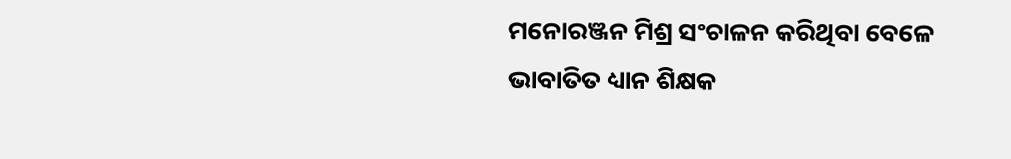ମନୋରଞ୍ଜନ ମିଶ୍ର ସଂଚାଳନ କରିଥିବା ବେଳେ ଭାବାତିତ ଧ୍ୟାନ ଶିକ୍ଷକ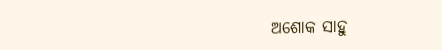ଅଶୋକ ସାହୁ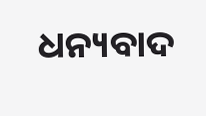ଧନ୍ୟବାଦ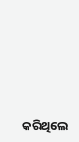କରିଥିଲେ